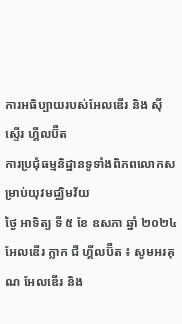ការអធិប្បាយរបស់អែលឌើរ និង ស៊ីស្ទើរ ហ្គីលប៊ឺត
ការប្រជុំធម្មនិដ្ឋានទូទាំងពិភពលោកសម្រាប់យុវមជ្ឈិមវ័យ
ថ្ងៃ អាទិត្យ ទី ៥ ខែ ឧសភា ឆ្នាំ ២០២៤
អែលឌើរ ក្លាក ជី ហ្គីលប៊ឺត ៖ សូមអរគុណ អែលឌើរ និង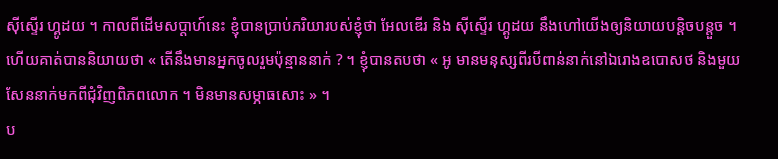ស៊ីស្ទើរ ហ្គូដយ ។ កាលពីដើមសប្ដាហ៍នេះ ខ្ញុំបានប្រាប់ភរិយារបស់ខ្ញុំថា អែលឌើរ និង ស៊ីស្ទើរ ហ្គូដយ នឹងហៅយើងឲ្យនិយាយបន្តិចបន្តួច ។ ហើយគាត់បាននិយាយថា « តើនឹងមានអ្នកចូលរួមប៉ុន្មាននាក់ ? ។ ខ្ញុំបានតបថា « អូ មានមនុស្សពីរបីពាន់នាក់នៅឯរោងឧបោសថ និងមួយសែននាក់មកពីជុំវិញពិភពលោក ។ មិនមានសម្ភាធសោះ » ។
ប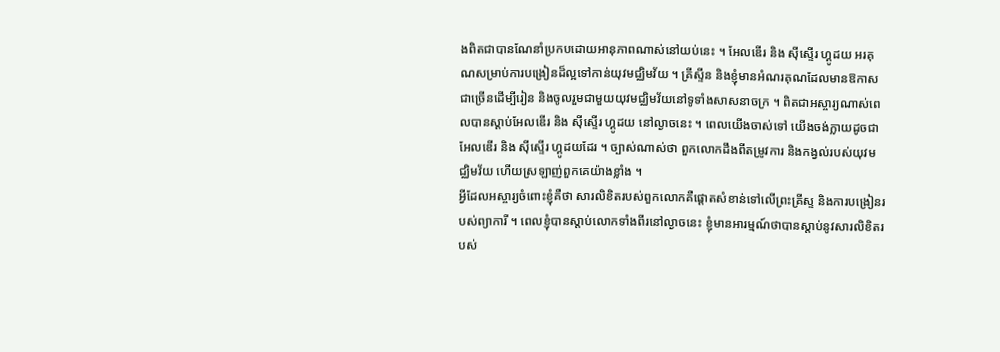ងពិតជាបានណែនាំប្រកបដោយអានុភាពណាស់នៅយប់នេះ ។ អែលឌើរ និង ស៊ីស្ទើរ ហ្គូដយ អរគុណសម្រាប់ការបង្រៀនដ៏ល្អទៅកាន់យុវមជ្ឈិមវ័យ ។ គ្រីស្ទីន និងខ្ញុំមានអំណរគុណដែលមានឱកាសជាច្រើនដើម្បីរៀន និងចូលរួមជាមួយយុវមជ្ឈិមវ័យនៅទូទាំងសាសនាចក្រ ។ ពិតជាអស្ចារ្យណាស់ពេលបានស្ដាប់អែលឌើរ និង ស៊ីស្ទើរ ហ្គូដយ នៅល្ងាចនេះ ។ ពេលយើងចាស់ទៅ យើងចង់ក្លាយដូចជាអែលឌើរ និង ស៊ីស្ទើរ ហ្គូដយដែរ ។ ច្បាស់ណាស់ថា ពួកលោកដឹងពីតម្រូវការ និងកង្វល់របស់យុវមជ្ឈិមវ័យ ហើយស្រឡាញ់ពួកគេយ៉ាងខ្លាំង ។
អ្វីដែលអស្ចារ្យចំពោះខ្ញុំគឺថា សារលិខិតរបស់ពួកលោកគឺផ្តោតសំខាន់ទៅលើព្រះគ្រីស្ទ និងការបង្រៀនរបស់ព្យាការី ។ ពេលខ្ញុំបានស្តាប់លោកទាំងពីរនៅល្ងាចនេះ ខ្ញុំមានអារម្មណ៍ថាបានស្ដាប់នូវសារលិខិតរបស់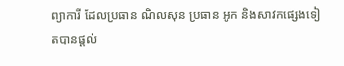ព្យាការី ដែលប្រធាន ណិលសុន ប្រធាន អូក និងសាវកផ្សេងទៀតបានផ្តល់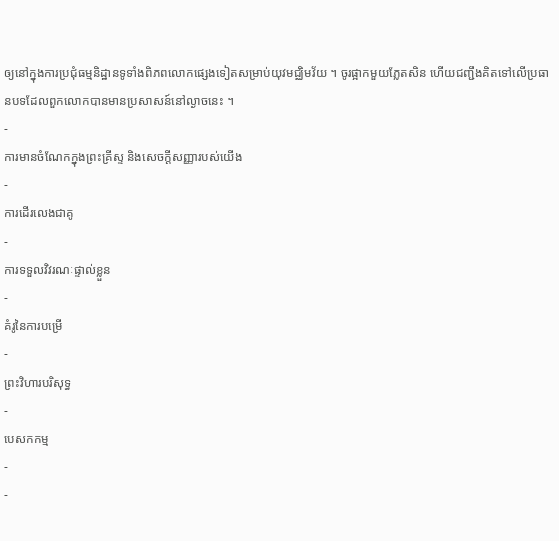ឲ្យនៅក្នុងការប្រជុំធម្មនិដ្ឋានទូទាំងពិភពលោកផ្សេងទៀតសម្រាប់យុវមជ្ឈិមវ័យ ។ ចូរផ្អាកមួយភ្លែតសិន ហើយជញ្ជឹងគិតទៅលើប្រធានបទដែលពួកលោកបានមានប្រសាសន៍នៅល្ងាចនេះ ។
-
ការមានចំណែកក្នុងព្រះគ្រីស្ទ និងសេចក្តីសញ្ញារបស់យើង
-
ការដើរលេងជាគូ
-
ការទទួលវិវរណៈផ្ទាល់ខ្លួន
-
គំរូនៃការបម្រើ
-
ព្រះវិហារបរិសុទ្ធ
-
បេសកកម្ម
-
-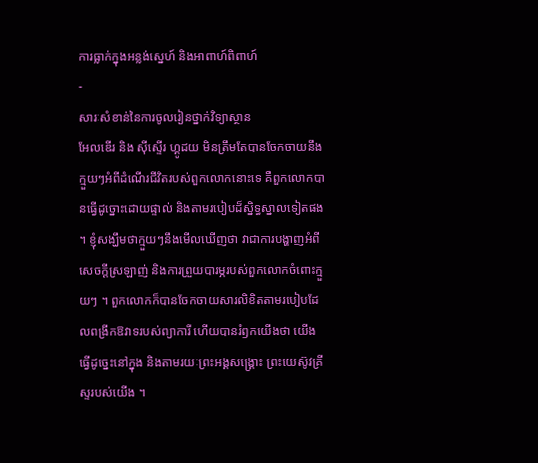ការធ្លាក់ក្នុងអន្លង់ស្នេហ៍ និងអាពាហ៍ពិពាហ៍
-
សារៈសំខាន់នៃការចូលរៀនថ្នាក់វិទ្យាស្ថាន
អែលឌើរ និង ស៊ីស្ទើរ ហ្គូដយ មិនត្រឹមតែបានចែកចាយនឹងក្មួយៗអំពីដំណើរជីវិតរបស់ពួកលោកនោះទេ គឺពួកលោកបានធ្វើដូច្នោះដោយផ្ទាល់ និងតាមរបៀបដ៏ស្និទ្ធស្នាលទៀតផង ។ ខ្ញុំសង្ឃឹមថាក្មួយៗនឹងមើលឃើញថា វាជាការបង្ហាញអំពីសេចក្តីស្រឡាញ់ និងការព្រួយបារម្ភរបស់ពួកលោកចំពោះក្មួយៗ ។ ពួកលោកក៏បានចែកចាយសារលិខិតតាមរបៀបដែលពង្រីកឱវាទរបស់ព្យាការី ហើយបានរំឭកយើងថា យើងធ្វើដូច្នេះនៅក្នុង និងតាមរយៈព្រះអង្គសង្គ្រោះ ព្រះយេស៊ូវគ្រីស្ទរបស់យើង ។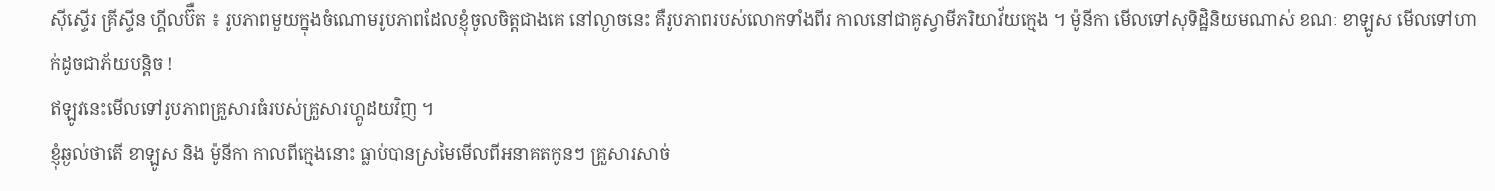ស៊ីស្ទើរ គ្រីស្ទីន ហ្គីលប៊ឺត ៖ រូបភាពមួយក្នុងចំណោមរូបភាពដែលខ្ញុំចូលចិត្តជាងគេ នៅល្ងាចនេះ គឺរូបភាពរបស់លោកទាំងពីរ កាលនៅជាគូស្វាមីភរិយាវ័យក្មេង ។ ម៉ូនីកា មើលទៅសុទិដ្ឋិនិយមណាស់ ខណៈ ខាឡូស មើលទៅហាក់ដូចជាភ័យបន្តិច !
ឥឡូវនេះមើលទៅរូបភាពគ្រួសារធំរបស់គ្រួសារហ្គូដយវិញ ។
ខ្ញុំឆ្ងល់ថាតើ ខាឡូស និង ម៉ូនីកា កាលពីក្មេងនោះ ធ្លាប់បានស្រមៃមើលពីអនាគតកូនៗ គ្រួសារសាច់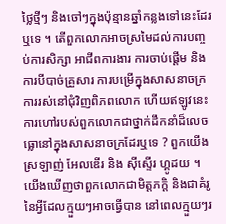ថ្លៃថ្មីៗ និងចៅៗក្នុងប៉ុន្មានឆ្នាំកន្លងទៅនេះដែរឬទេ ។ តើពួកលោកអាចស្រមៃដល់ការបញ្ចប់ការសិក្សា អាជីពការងារ ការចាប់ផ្តើម និងការបីបាច់គ្រួសារ ការបម្រើក្នុងសាសនាចក្រ ការរស់នៅជុំវិញពិភពលោក ហើយឥឡូវនេះការហៅរបស់ពួកលោកជាថ្នាក់ដឹកនាំដ៏លេចធ្លោនៅក្នុងសាសនាចក្រដែរឬទេ ? ពួកយើងស្រឡាញ់ អែលឌើរ និង ស៊ីស្ទើរ ហ្គូដយ ។ យើងឃើញថាពួកលោកជាមិត្តភក្តិ និងជាគំរូនៃអ្វីដែលក្មួយៗអាចធ្វើបាន នៅពេលក្មួយៗរ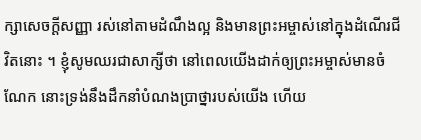ក្សាសេចក្តីសញ្ញា រស់នៅតាមដំណឹងល្អ និងមានព្រះអម្ចាស់នៅក្នុងដំណើរជីវិតនោះ ។ ខ្ញុំសូមឈរជាសាក្សីថា នៅពេលយើងដាក់ឲ្យព្រះអម្ចាស់មានចំណែក នោះទ្រង់នឹងដឹកនាំបំណងប្រាថ្នារបស់យើង ហើយ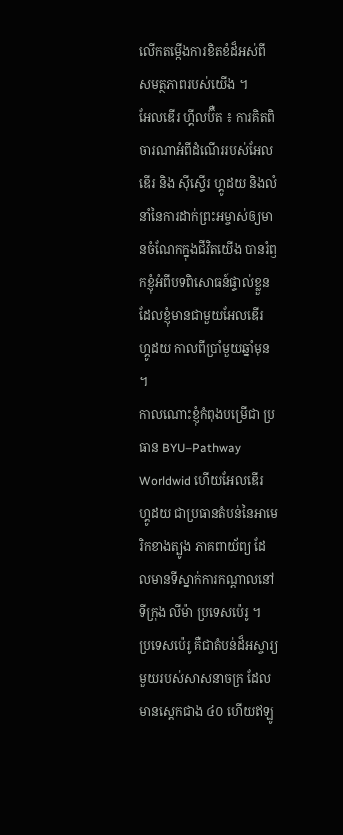លើកតម្កើងការខិតខំដ៏អស់ពីសមត្ថភាពរបស់យើង ។
អែលឌើរ ហ្គីលប៊ឺត ៖ ការគិតពិចារណាអំពីដំណើររបស់អែលឌើរ និង ស៊ីស្ទើរ ហ្គូដយ និងលំនាំនៃការដាក់ព្រះអម្ចាស់ឲ្យមានចំណែកក្នុងជីវិតយើង បានរំឭកខ្ញុំអំពីបទពិសោធន៍ផ្ទាល់ខ្លួនដែលខ្ញុំមានជាមួយអែលឌើរ ហ្គូដយ កាលពីប្រាំមួយឆ្នាំមុន ។
កាលណោះខ្ញុំកំពុងបម្រើជា ប្រធាន BYU–Pathway Worldwid ហើយអែលឌើរ ហ្គូដយ ជាប្រធានតំបន់នៃអាមេរិកខាងត្បូង ភាគពាយ័ព្យ ដែលមានទីស្នាក់ការកណ្តាលនៅទីក្រុង លីម៉ា ប្រទេសប៉េរូ ។
ប្រទេសប៉េរូ គឺជាតំបន់ដ៏អស្ចារ្យមួយរបស់សាសនាចក្រ ដែលមានស្តេកជាង ៤០ ហើយឥឡូ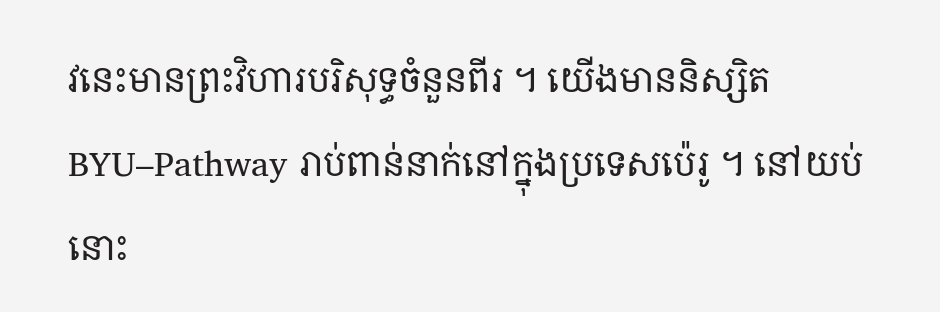វនេះមានព្រះវិហារបរិសុទ្ធចំនួនពីរ ។ យើងមាននិស្សិត BYU–Pathway រាប់ពាន់នាក់នៅក្នុងប្រទេសប៉េរូ ។ នៅយប់នោះ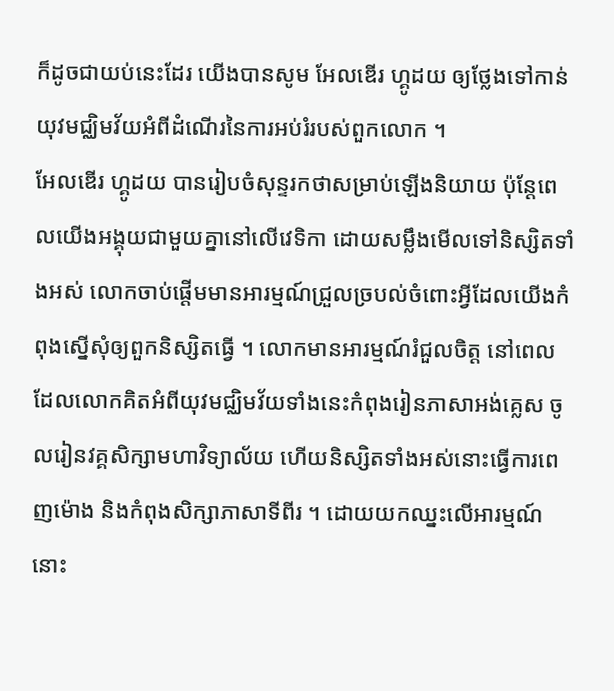ក៏ដូចជាយប់នេះដែរ យើងបានសូម អែលឌើរ ហ្គូដយ ឲ្យថ្លែងទៅកាន់យុវមជ្ឈិមវ័យអំពីដំណើរនៃការអប់រំរបស់ពួកលោក ។
អែលឌើរ ហ្គូដយ បានរៀបចំសុន្ទរកថាសម្រាប់ឡើងនិយាយ ប៉ុន្តែពេលយើងអង្គុយជាមួយគ្នានៅលើវេទិកា ដោយសម្លឹងមើលទៅនិស្សិតទាំងអស់ លោកចាប់ផ្តើមមានអារម្មណ៍ជ្រួលច្របល់ចំពោះអ្វីដែលយើងកំពុងស្នើសុំឲ្យពួកនិស្សិតធ្វើ ។ លោកមានអារម្មណ៍រំជួលចិត្ត នៅពេលដែលលោកគិតអំពីយុវមជ្ឈិមវ័យទាំងនេះកំពុងរៀនភាសាអង់គ្លេស ចូលរៀនវគ្គសិក្សាមហាវិទ្យាល័យ ហើយនិស្សិតទាំងអស់នោះធ្វើការពេញម៉ោង និងកំពុងសិក្សាភាសាទីពីរ ។ ដោយយកឈ្នះលើអារម្មណ៍នោះ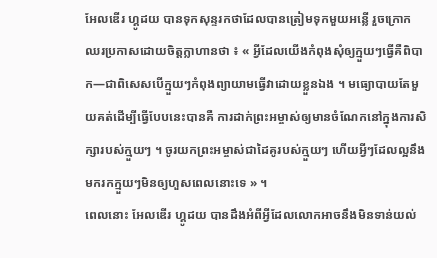អែលឌើរ ហ្គូដយ បានទុកសុន្ទរកថាដែលបានត្រៀមទុកមួយអន្លើ រួចក្រោកឈរប្រកាសដោយចិត្តក្លាហានថា ៖ « អ្វីដែលយើងកំពុងសុំឲ្យក្មួយៗធ្វើគឺពិបាក—ជាពិសេសបើក្មួយៗកំពុងព្យាយាមធ្វើវាដោយខ្លួនឯង ។ មធ្យោបាយតែមួយគត់ដើម្បីធ្វើបែបនេះបានគឺ ការដាក់ព្រះអម្ចាស់ឲ្យមានចំណែកនៅក្នុងការសិក្សារបស់ក្មួយៗ ។ ចូរយកព្រះអម្ចាស់ជាដៃគូរបស់ក្មួយៗ ហើយអ្វីៗដែលល្អនឹងមករកក្មួយៗមិនឲ្យហួសពេលនោះទេ » ។
ពេលនោះ អែលឌើរ ហ្គូដយ បានដឹងអំពីអ្វីដែលលោកអាចនឹងមិនទាន់យល់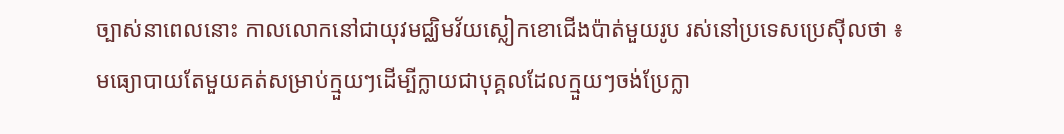ច្បាស់នាពេលនោះ កាលលោកនៅជាយុវមជ្ឈិមវ័យស្លៀកខោជើងប៉ាត់មួយរូប រស់នៅប្រទេសប្រេស៊ីលថា ៖ មធ្យោបាយតែមួយគត់សម្រាប់ក្មួយៗដើម្បីក្លាយជាបុគ្គលដែលក្មួយៗចង់ប្រែក្លា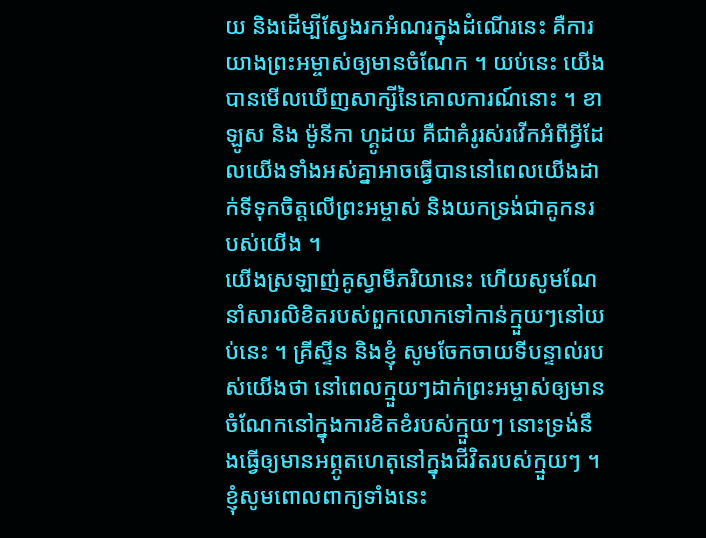យ និងដើម្បីស្វែងរកអំណរក្នុងដំណើរនេះ គឺការយាងព្រះអម្ចាស់ឲ្យមានចំណែក ។ យប់នេះ យើងបានមើលឃើញសាក្សីនៃគោលការណ៍នោះ ។ ខាឡូស និង ម៉ូនីកា ហ្គូដយ គឺជាគំរូរស់រវើកអំពីអ្វីដែលយើងទាំងអស់គ្នាអាចធ្វើបាននៅពេលយើងដាក់ទីទុកចិត្តលើព្រះអម្ចាស់ និងយកទ្រង់ជាគូកនរបស់យើង ។
យើងស្រឡាញ់គូស្វាមីភរិយានេះ ហើយសូមណែនាំសារលិខិតរបស់ពួកលោកទៅកាន់ក្មួយៗនៅយប់នេះ ។ គ្រីស្ទីន និងខ្ញុំ សូមចែកចាយទីបន្ទាល់របស់យើងថា នៅពេលក្មួយៗដាក់ព្រះអម្ចាស់ឲ្យមានចំណែកនៅក្នុងការខិតខំរបស់ក្មួយៗ នោះទ្រង់នឹងធ្វើឲ្យមានអព្ភូតហេតុនៅក្នុងជីវិតរបស់ក្មួយៗ ។ ខ្ញុំសូមពោលពាក្យទាំងនេះ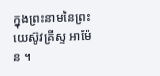ក្នុងព្រះនាមនៃព្រះយេស៊ូវគ្រីស្ទ អាម៉ែន ។